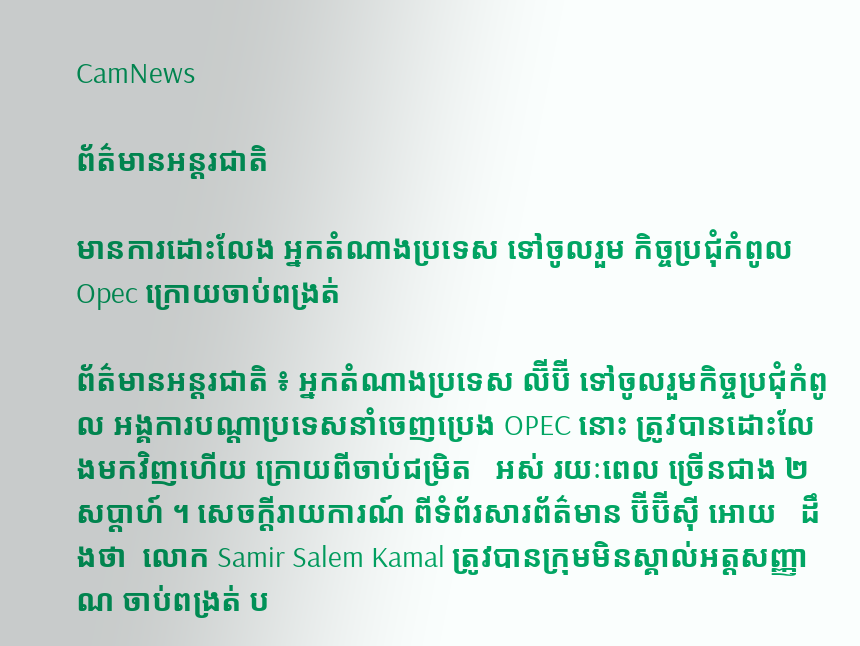CamNews

ព័ត៌មានអន្តរជាតិ

មានការដោះលែង អ្នកតំណាងប្រទេស ទៅចូលរួម កិច្ចប្រជុំកំពូល Opec ក្រោយចាប់ពង្រត់

ព័ត៌មានអន្តរជាតិ ៖ អ្នកតំណាងប្រទេស ល៊ីប៊ី ទៅចូលរួមកិច្ចប្រជុំកំពូល អង្គការបណ្ដាប្រទេសនាំចេញប្រេង OPEC នោះ ត្រូវបានដោះលែងមកវិញហើយ ក្រោយពីចាប់ជម្រិត   អស់ រយៈពេល ច្រើនជាង ២ សប្តាហ៍ ។ សេចក្តីរាយការណ៍ ពីទំព័រសារព័ត៌មាន ប៊ីប៊ីស៊ី អោយ   ដឹងថា  លោក Samir Salem Kamal ត្រូវបានក្រុមមិនស្គាល់អត្តសញ្ញាណ ចាប់ពង្រត់ ប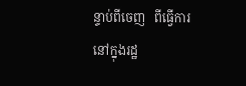ន្ទាប់ពីចេញ   ពីធ្វើការ  នៅក្នុងរដ្ឋ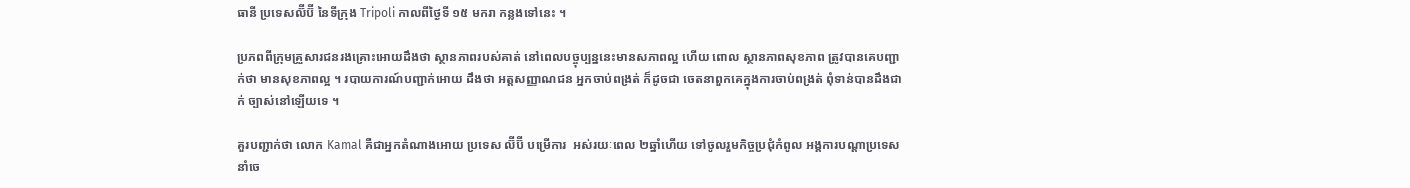ធានី ប្រទេសល៊ីប៊ី នៃទីក្រុង Tripoli កាលពីថ្ងៃទី ១៥ មករា កន្លងទៅនេះ ។

ប្រភពពីក្រុមគ្រួសារជនរងគ្រោះអោយដឹងថា ស្ថានភាពរបស់គាត់ នៅពេលបច្ចុប្បន្ននេះមានសភាពល្អ ហើយ ពោល ស្ថានភាពសុខភាព ត្រូវបានគេបញ្ជាក់ថា មានសុខភាពល្អ ។ របាយការណ៍បញ្ជាក់អោយ ដឹងថា អត្តសញ្ញាណជន អ្នកចាប់ពង្រត់ ក៏ដូចជា ចេតនាពួកគេក្នុងការចាប់ពង្រត់ ពុំទាន់បានដឹងជាក់ ច្បាស់នៅឡើយទេ ។

គួរបញ្ជាក់ថា លោក Kamal គឺជាអ្នកតំណាងអោយ ប្រទេស ល៊ីប៊ី បម្រើការ  អស់រយៈពេល ២ឆ្នាំហើយ ទៅចូលរួមកិច្ចប្រជុំកំពូល អង្គការបណ្ដាប្រទេសនាំចេ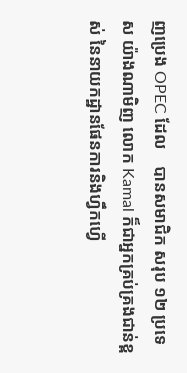ញប្រេង OPEC ដែល    បានសមាជិក សរុប ១២ ប្រទេស យ៉ាងណាមិញ លោក Kamal ក៏ជាអ្នកគ្រប់គ្រងជាន់ខ្ពស់ នៃនាយកដ្ឋានផែនការនិងហ្វឹកហ្វើ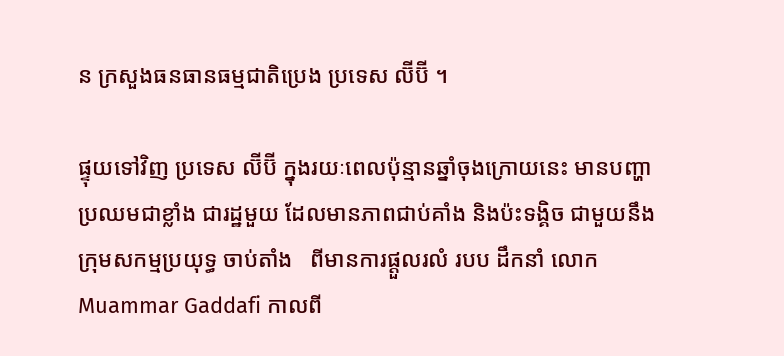ន ក្រសួងធនធានធម្មជាតិប្រេង ប្រទេស ល៊ីប៊ី ។

ផ្ទុយទៅវិញ ប្រទេស ល៊ីប៊ី ក្នុងរយៈពេលប៉ុន្មានឆ្នាំចុងក្រោយនេះ មានបញ្ហា ប្រឈមជាខ្លាំង ជារដ្ឋមួយ ដែលមានភាពជាប់គាំង និងប៉ះទង្គិច ជាមួយនឹងក្រុមសកម្មប្រយុទ្ធ ចាប់តាំង   ពីមានការផ្តួលរលំ របប ដឹកនាំ លោក Muammar Gaddafi កាលពី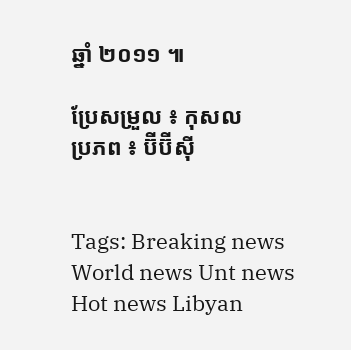ឆ្នាំ ២០១១ ៕

ប្រែសម្រួល ៖ កុសល
ប្រភព ៖ ប៊ីប៊ីស៊ី


Tags: Breaking news World news Unt news Hot news Libyan